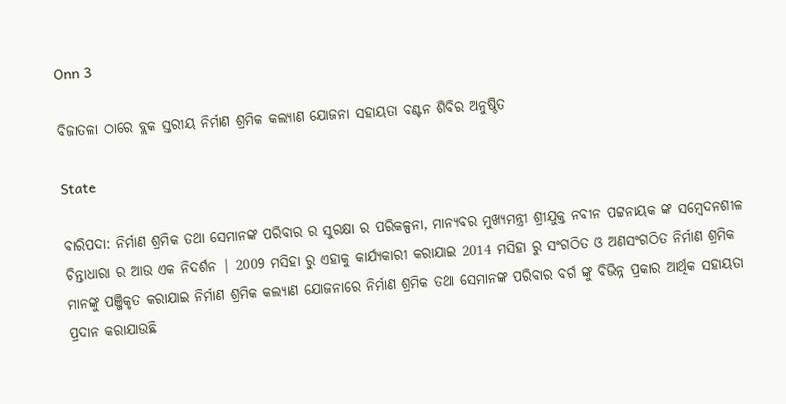Onn 3

ବିଜାତଳା ଠାରେ ବ୍ଲକ ସ୍ତରୀୟ ନିର୍ମାଣ ଶ୍ରମିକ କଲ୍ୟାଣ ଯୋଜନା ସହାୟତା ବଣ୍ଟନ ଶିବିର ଅନୁଷ୍ଠିତ

State

ବାରିପଦା: ନିର୍ମାଣ ଶ୍ରମିକ ତଥା ସେମାନଙ୍କ ପରିବାର ର ସୁରକ୍ଷା ର ପରିକଳ୍ପନା, ମାନ୍ୟବର ମୁଖ୍ୟମନ୍ତ୍ରୀ ଶ୍ରୀଯୁକ୍ତ ନବୀନ ପଟ୍ଟନାୟକ ଙ୍କ ସମ୍ବେଦନଶୀଳ ଚିନ୍ତାଧାରା ର ଆଉ ଏକ ନିଦର୍ଶନ | 2009 ମସିହା ରୁ ଏହାକୁ କାର୍ଯ୍ୟକାରୀ କରାଯାଇ 2014 ମସିହା ରୁ ସଂଗଠିତ ଓ ଅଣସଂଗଠିତ ନିର୍ମାଣ ଶ୍ରମିକ ମାନଙ୍କୁ ପଞ୍ଜିକୃତ କରାଯାଇ ନିର୍ମାଣ ଶ୍ରମିକ କଲ୍ୟାଣ ଯୋଜନାରେ ନିର୍ମାଣ ଶ୍ରମିକ ତଥା ସେମାନଙ୍କ ପରିବାର ବର୍ଗ ଙ୍କୁ ବିଭିନ୍ନ ପ୍ରକାର ଆର୍ଥିକ ସହାୟତା ପ୍ରଦାନ କରାଯାଉଛି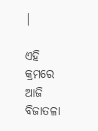|

ଏହି କ୍ରମରେ ଆଜି ବିଜାତଳା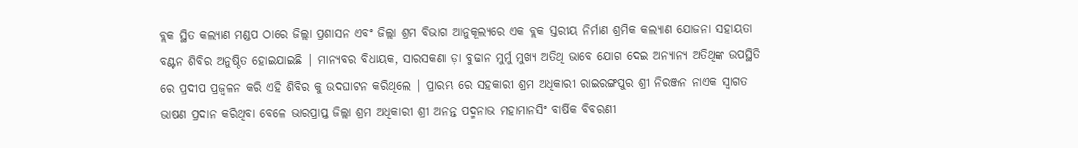ବ୍ଲକ ସ୍ଥିତ କଲ୍ୟାଣ ମଣ୍ଡପ ଠାରେ ଜିଲ୍ଲା ପ୍ରଶାସନ ଏବଂ ଜିଲ୍ଲା ଶ୍ରମ ବିଭାଗ ଆନୁକୂଲ୍ୟରେ ଏକ ବ୍ଲକ ସ୍ତରୀୟ ନିର୍ମାଣ ଶ୍ରମିକ କଲ୍ୟାଣ ଯୋଜନା ସହାୟତା ବଣ୍ଟନ ଶିବିର ଅନୁଷ୍ଠିତ ହୋଇଯାଇଛି | ମାନ୍ୟବର ବିଧାୟକ, ସାରସକଣା ଡ଼ା ବୁଢାନ ମୁର୍ମୁ ମୁଖ୍ୟ ଅତିଥି ଭାବେ ଯୋଗ ଦେଇ ଅନ୍ୟାନ୍ୟ ଅତିଥିଙ୍କ ଉପସ୍ଥିତି ରେ ପ୍ରଦୀପ ପ୍ରଜ୍ବଳନ କରି ଏହି ଶିବିର କୁ ଉଦଘାଟନ କରିଥିଲେ | ପ୍ରାରମ୍ଭ ରେ ସହକାରୀ ଶ୍ରମ ଅଧିକାରୀ ରାଇରଙ୍ଗପୁର ଶ୍ରୀ ନିରଞ୍ଜନ ନାଏକ ସ୍ୱାଗତ ଭାଷଣ ପ୍ରଦାନ କରିଥିବା ବେଳେ ଭାରପ୍ରାପ୍ତ ଜିଲ୍ଲା ଶ୍ରମ ଅଧିକାରୀ ଶ୍ରୀ ଅନନ୍ତ ପଦ୍ମନାଭ ମହାମାନସିଂ ବାର୍ଷିକ ବିବରଣୀ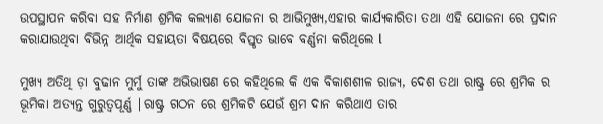ଉପସ୍ଥାପନ କରିବା ସହ ନିର୍ମାଣ ଶ୍ରମିକ କଲ୍ୟାଣ ଯୋଜନା ର ଆଭିମୁଖ୍ୟ,ଏହାର କାର୍ଯ୍ୟକାରିତା ତଥା ଏହି ଯୋଜନା ରେ ପ୍ରଦାନ କରାଯାଉଥିବା ବିଭିନ୍ନ ଆର୍ଥିକ ସହାୟତା ବିଷୟରେ ବିସ୍ତୃତ ଭାବେ ବର୍ଣ୍ଣନା କରିଥିଲେ l

ମୁଖ୍ୟ ଅତିଥି ଡ଼ା ବୁଢାନ ମୁର୍ମୁ ତାଙ୍କ ଅଭିଭାଷଣ ରେ କହିଥିଲେ କି ଏକ ବିକାଶଶୀଳ ରାଜ୍ୟ, ଦେଶ ତଥା ରାଷ୍ଟ୍ର ରେ ଶ୍ରମିକ ର ଭୂମିକା ଅତ୍ୟନ୍ତ ଗୁରୁତ୍ୱପୂର୍ଣ୍ଣ |ରାଷ୍ଟ୍ର ଗଠନ ରେ ଶ୍ରମିକଟି ଯେଉଁ ଶ୍ରମ ଦାନ କରିଥାଏ ତାର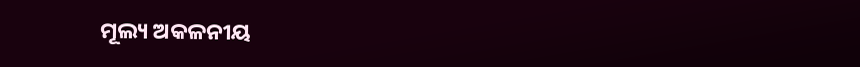ମୂଲ୍ୟ ଅକଳନୀୟ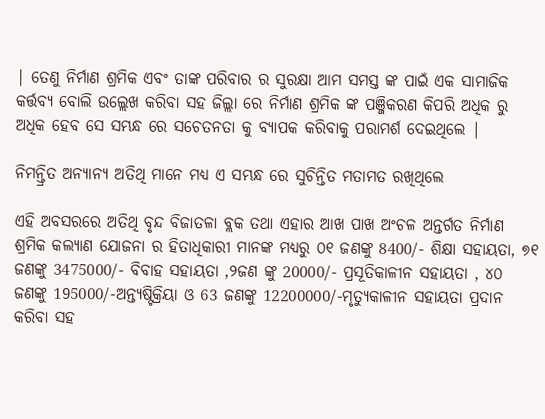| ତେଣୁ ନିର୍ମାଣ ଶ୍ରମିକ ଏବଂ ତାଙ୍କ ପରିବାର ର ସୁରକ୍ଷା ଆମ ସମସ୍ତ ଙ୍କ ପାଇଁ ଏକ ସାମାଜିକ କର୍ତ୍ତବ୍ୟ ବୋଲି ଉଲ୍ଲେଖ କରିବା ସହ ଜିଲ୍ଲା ରେ ନିର୍ମାଣ ଶ୍ରମିକ ଙ୍କ ପଞ୍ଜିକରଣ କିପରି ଅଧିକ ରୁ ଅଧିକ ହେବ ସେ ସମ୍ଭନ୍ଧ ରେ ସଚେତନତା କୁ ବ୍ୟାପକ କରିବାକୁ ପରାମର୍ଶ ଦେଇଥିଲେ |

ନିମନ୍ତ୍ରିତ ଅନ୍ୟାନ୍ୟ ଅତିଥି ମାନେ ମଧ୍ୟ ଏ ସମ୍ଭନ୍ଧ ରେ ସୁଚିନ୍ତିତ ମତାମତ ରଖିଥିଲେ

ଏହି ଅବସରରେ ଅତିଥି ବୃନ୍ଦ ବିଜାତଳା ବ୍ଲକ ତଥା ଏହାର ଆଖ ପାଖ ଅଂଚଳ ଅନ୍ତର୍ଗତ ନିର୍ମାଣ ଶ୍ରମିକ କଲ୍ୟାଣ ଯୋଜନା ର ହିତାଧିକାରୀ ମାନଙ୍କ ମଧ୍ୟରୁ ୦୧ ଜଣଙ୍କୁ 8400/- ଶିକ୍ଷା ସହାୟତା, ୭୧ ଜଣଙ୍କୁ 3475000/- ବିବାହ ସହାୟତା ,୨ଜଣ ଙ୍କୁ 20000/- ପ୍ରସୂତିକାଳୀନ ସହାୟତା , ୪୦ ଜଣଙ୍କୁ 195000/-ଅନ୍ତ୍ୟଷ୍ଟିକ୍ରିୟା ଓ 63 ଜଣଙ୍କୁ 12200000/-ମୃତ୍ୟୁକାଳୀନ ସହାୟତା ପ୍ରଦାନ କରିବା ସହ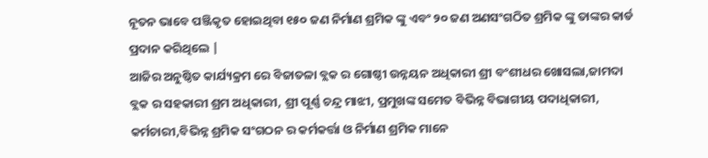ନୂତନ ଭାବେ ପଞ୍ଜିକୃତ ହୋଇଥିବା ୧୫୦ ଜଣ ନିର୍ମାଣ ଶ୍ରମିକ ଙ୍କୁ ଏବଂ ୨୦ ଜଣ ଅଣସଂଗଠିତ ଶ୍ରମିକ ଙ୍କୁ ତାଙ୍କର କାର୍ଡ ପ୍ରଦାନ କରିଥିଲେ |
ଆଜିର ଅନୁଷ୍ଠିତ କାର୍ଯ୍ୟକ୍ରମ ରେ ବିଜାତଳା ବ୍ଲକ ର ଗୋଷ୍ଠୀ ଉନ୍ନୟନ ଅଧିକାରୀ ଶ୍ରୀ ବଂଶୀଧର ଖୋସଲା,ଜାମଦା ବ୍ଲକ ର ସହକାରୀ ଶ୍ରମ ଅଧିକାରୀ, ଶ୍ରୀ ପୂର୍ଣ୍ଣ ଚନ୍ଦ୍ର ମାଝୀ, ପ୍ରମୁଖଙ୍କ ସମେତ ବିଭିନ୍ନ ବିଭାଗୀୟ ପଦାଧିକାରୀ, କର୍ମଚାରୀ,ବିଭିନ୍ନ ଶ୍ରମିକ ସଂଗଠନ ର କର୍ମକର୍ତ୍ତା ଓ ନିର୍ମାଣ ଶ୍ରମିକ ମାନେ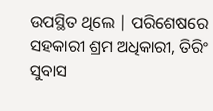ଉପସ୍ଥିତ ଥିଲେ | ପରିଶେଷରେ ସହକାରୀ ଶ୍ରମ ଅଧିକାରୀ, ତିରିଂ ସୁବାସ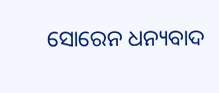ସୋରେନ ଧନ୍ୟବାଦ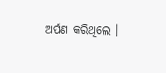ଅର୍ପଣ କରିଥିଲେ ।